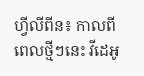ហ្វីលីពីន៖ កាលពីពេលថ្មីៗនេះ វីដេអូ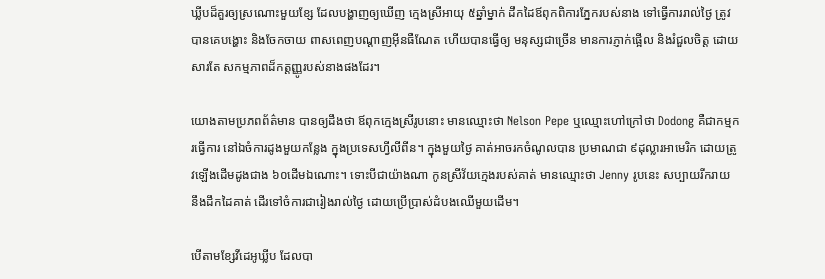ឃ្លីបដ៏គួរឲ្យស្រណោះមួយខ្សែ ដែលបង្ហាញឲ្យឃើញ ក្មេងស្រីអាយុ ៥ឆ្នាំម្នាក់ ដឹកដៃឪពុកពិការភ្នែករបស់នាង ទៅធ្វើការរាល់ថ្ងៃ ត្រូវបានគេបង្ហោះ និងចែកចាយ ពាសពេញបណ្តាញអ៊ីនធឺណែត ហើយបានធ្វើឲ្យ មនុស្សជាច្រើន មានការភ្ញាក់ផ្អើល និងរំជួលចិត្ត ដោយសារតែ សកម្មភាពដ៏កត្តញ្ញូរបស់នាងផងដែរ។

យោងតាមប្រភពព័ត៌មាន បានឲ្យដឹងថា ឪពុកក្មេងស្រីរូបនោះ មានឈ្មោះថា Nelson Pepe ឬឈ្មោះហៅក្រៅថា Dodong គឺជាកម្មករធ្វើការ នៅឯចំការដូងមួយកន្លែង ក្នុងប្រទេសហ្វីលីពីន។ ក្នុងមួយថ្ងៃ គាត់អាចរកចំណូលបាន ប្រមាណជា ៩ដុល្លារអាមេរិក ដោយត្រូវឡើងដើមដូងជាង ៦០ដើមឯណោះ។ ទោះបីជាយ៉ាងណា កូនស្រីវ័យក្មេងរបស់គាត់ មានឈ្មោះថា Jenny រូបនេះ សប្បាយរីករាយ នឹងដឹកដៃគាត់ ដើរទៅចំការជារៀងរាល់ថ្ងៃ ដោយប្រើប្រាស់ដំបងឈើមួយដើម។

បើតាមខ្សែវីដេអូឃ្លីប ដែលបា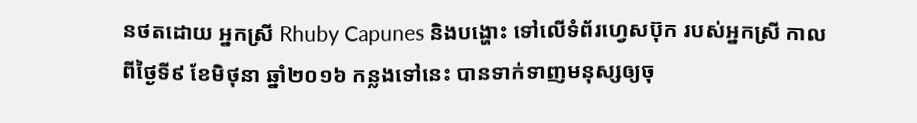នថតដោយ អ្នកស្រី Rhuby Capunes និងបង្ហោះ ទៅលើទំព័រហ្វេសប៊ុក របស់អ្នកស្រី កាលពីថ្ងៃទី៩ ខែមិថុនា ឆ្នាំ២០១៦ កន្លងទៅនេះ បានទាក់ទាញមនុស្សឲ្យចុ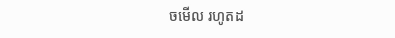ចមើល រហូតដ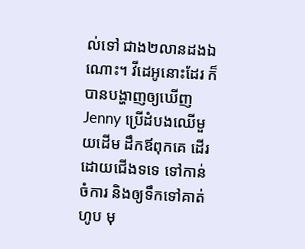ល់ទៅ ជាង២លានដងឯណោះ។ វីដេអូនោះដែរ ក៏បានបង្ហាញឲ្យឃើញ Jenny ប្រើដំបងឈើមួយដើម ដឹកឪពុកគេ ដើរដោយជើងទទេ ទៅកាន់ចំការ និងឲ្យទឹកទៅគាត់ហូប មុ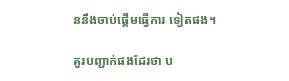ននឹងចាប់ផ្តើមធ្វើការ ទៀតផង។

គួរបញ្ជាក់ផងដែរថា ប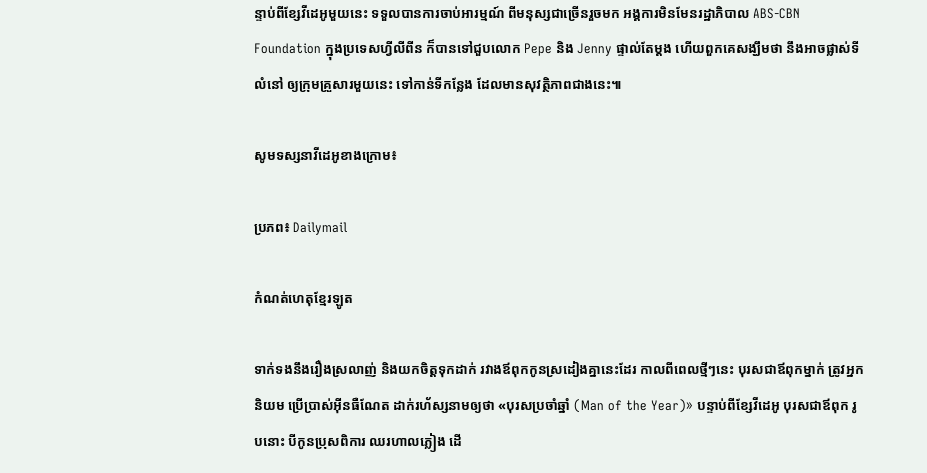ន្ទាប់ពីខ្សែវីដេអូមួយនេះ ទទួលបានការចាប់អារម្មណ៍ ពីមនុស្សជាច្រើនរួចមក អង្គការមិនមែនរដ្ឋាភិបាល ABS-CBN Foundation ក្នុងប្រទេសហ្វីលីពីន ក៏បានទៅជួបលោក Pepe និង Jenny ផ្ទាល់តែម្តង ហើយពួកគេសង្ឃឹមថា នឹងអាចផ្លាស់ទីលំនៅ ឲ្យក្រុមគ្រួសារមួយនេះ ទៅកាន់ទីកន្លែង ដែលមានសុវត្ថិភាពជាងនេះ៕

សូមទស្សនាវីដេអូខាងក្រោម៖

ប្រភព៖ Dailymail

កំណត់ហេតុខ្មែរឡូត

ទាក់ទងនឹងរឿងស្រលាញ់ និងយកចិត្តទុកដាក់ រវាងឪពុកកូនស្រដៀងគ្នានេះដែរ កាលពីពេលថ្មីៗនេះ បុរសជាឪពុកម្នាក់ ត្រូវអ្នកនិយម ប្រើប្រាស់អ៊ីនធឺណែត ដាក់រហ័ស្សនាមឲ្យថា «បុរសប្រចាំឆ្នាំ (Man of the Year)» បន្ទាប់ពីខ្សែវីដេអូ បុរសជាឪពុក រូបនោះ បីកូនប្រុសពិការ ឈរហាលភ្លៀង ដើ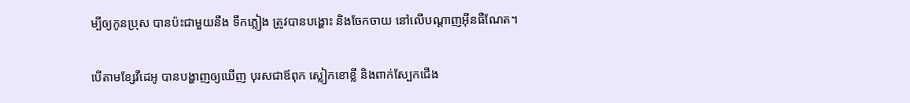ម្បីឲ្យកូនប្រុស បានប៉ះជាមួយនឹង ទឹកភ្លៀង ត្រូវបានបង្ហោះ និងចែកចាយ នៅលើបណ្តាញអ៊ីនធឺណែត។

បើតាមខ្សែវីដេអូ បានបង្ហាញឲ្យឃើញ បុរសជាឪពុក ស្លៀកខោខ្លី និងពាក់ស្បែកជើង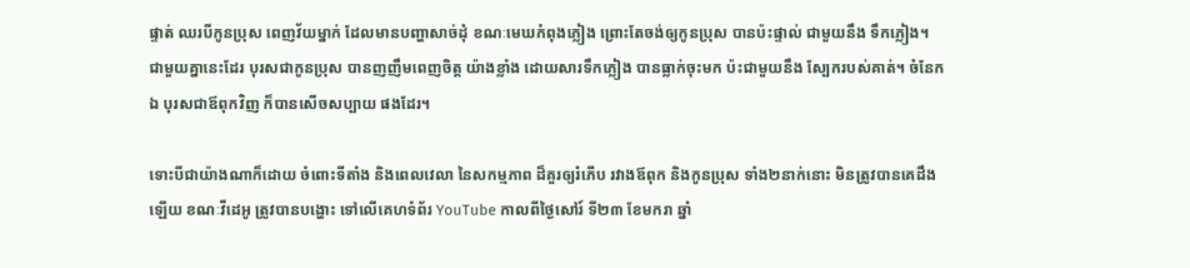ផ្ទាត់ ឈរបីកូនប្រុស ពេញវ័យម្នាក់ ដែលមានបញ្ហាសាច់ដុំ ខណៈមេឃកំពុងភ្លៀង ព្រោះតែចង់ឲ្យកូនប្រុស បានប៉ះផ្ទាល់ ជាមួយនឹង ទឹកភ្លៀង។ ជាមួយគ្នានេះដែរ បុរសជាកូនប្រុស បានញញឹមពេញចិត្ត យ៉ាងខ្លាំង ដោយសារទឹកភ្លៀង បានធ្លាក់ចុះមក ប៉ះជាមួយនឹង ស្បែករបស់គាត់។ ចំនែកឯ បុរសជាឪពុកវិញ ក៏បានសើចសប្បាយ ផងដែរ។

ទោះបីជាយ៉ាងណាក៏ដោយ ចំពោះទីតាំង និងពេលវេលា នៃសកម្មភាព ដ៏គួរឲ្យរំភើប រវាងឪពុក និងកូនប្រុស ទាំង២នាក់នោះ មិនត្រូវបានគេដឹងឡើយ ខណៈវីដេអូ ត្រូវបានបង្ហោះ ទៅលើគេហទំព័រ YouTube កាលពីថ្ងៃសៅរ៍ ទី២៣ ខែមករា ឆ្នាំ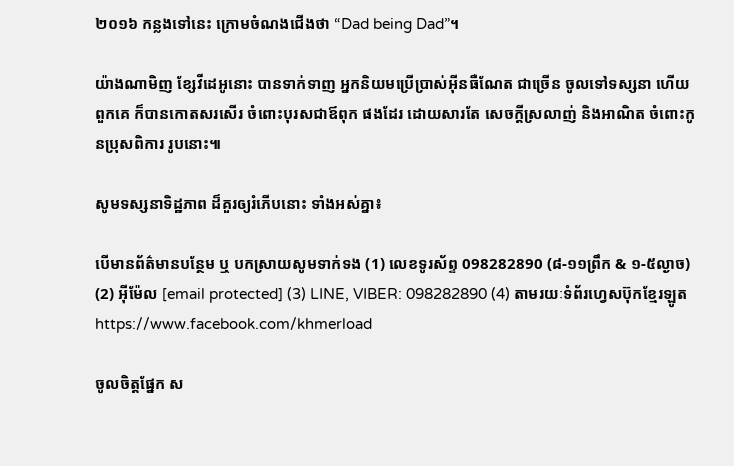២០១៦ កន្លងទៅនេះ ក្រោមចំណងជើងថា “Dad being Dad”។

យ៉ាងណាមិញ ខ្សែវីដេអូនោះ បានទាក់ទាញ អ្នកនិយមប្រើប្រាស់អ៊ីនធឺណែត ជាច្រើន ចូលទៅទស្សនា ហើយពួកគេ ក៏បានកោតសរសើរ ចំពោះបុរសជាឪពុក ផងដែរ ដោយសារតែ សេចក្តីស្រលាញ់ និងអាណិត ចំពោះកូនប្រុសពិការ រូបនោះ៕

សូមទស្សនាទិដ្ឋភាព ដ៏គួរឲ្យរំភើបនោះ ទាំងអស់គ្នា៖

បើមានព័ត៌មានបន្ថែម ឬ បកស្រាយសូមទាក់ទង (1) លេខទូរស័ព្ទ 098282890 (៨-១១ព្រឹក & ១-៥ល្ងាច) (2) អ៊ីម៉ែល [email protected] (3) LINE, VIBER: 098282890 (4) តាមរយៈទំព័រហ្វេសប៊ុកខ្មែរឡូត https://www.facebook.com/khmerload

ចូលចិត្តផ្នែក ស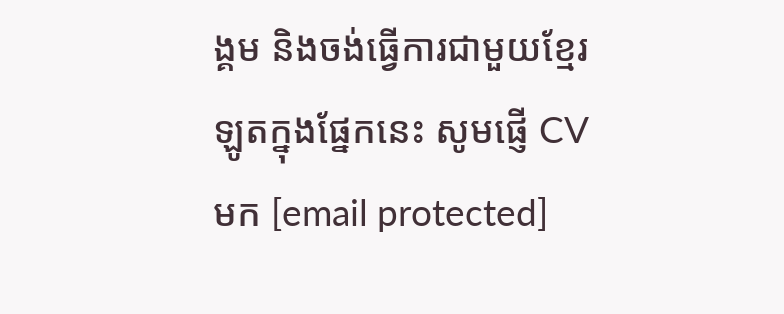ង្គម និងចង់ធ្វើការជាមួយខ្មែរឡូតក្នុងផ្នែកនេះ សូមផ្ញើ CV មក [email protected]